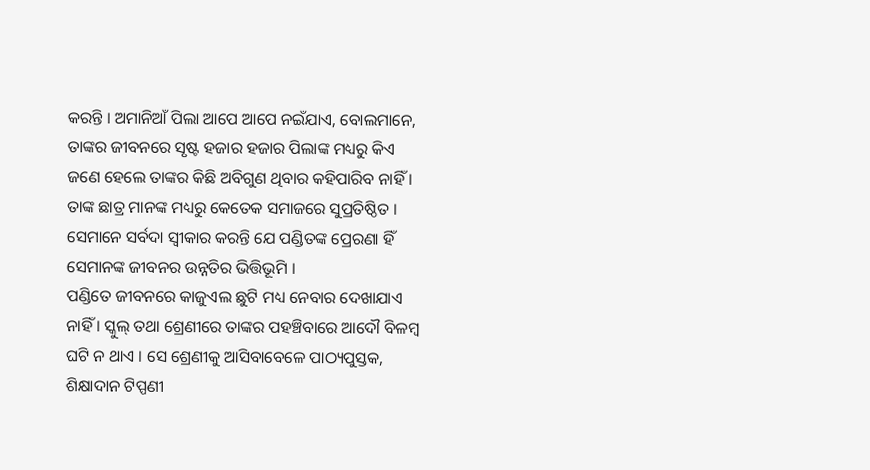କରନ୍ତି । ଅମାନିଆଁ ପିଲା ଆପେ ଆପେ ନଇଁଯାଏ, ବୋଲମାନେ, ତାଙ୍କର ଜୀବନରେ ସୃଷ୍ଟ ହଜାର ହଜାର ପିଲାଙ୍କ ମଧ୍ୟରୁ କିଏ ଜଣେ ହେଲେ ତାଙ୍କର କିଛି ଅବିଗୁଣ ଥିବାର କହିପାରିବ ନାହିଁ । ତାଙ୍କ ଛାତ୍ର ମାନଙ୍କ ମଧ୍ୟରୁ କେତେକ ସମାଜରେ ସୁପ୍ରତିଷ୍ଠିତ । ସେମାନେ ସର୍ବଦା ସ୍ୱୀକାର କରନ୍ତି ଯେ ପଣ୍ଡିତଙ୍କ ପ୍ରେରଣା ହିଁ ସେମାନଙ୍କ ଜୀବନର ଉନ୍ନତିର ଭିତ୍ତିଭୂମି ।
ପଣ୍ଡିତେ ଜୀବନରେ କାଜୁଏଲ ଛୁଟି ମଧ୍ୟ ନେବାର ଦେଖାଯାଏ ନାହିଁ । ସ୍କୁଲ୍ ତଥା ଶ୍ରେଣୀରେ ତାଙ୍କର ପହଞ୍ଚିବାରେ ଆଦୌ ବିଳମ୍ବ ଘଟି ନ ଥାଏ । ସେ ଶ୍ରେଣୀକୁ ଆସିବାବେଳେ ପାଠ୍ୟପୁସ୍ତକ, ଶିକ୍ଷାଦାନ ଟିପ୍ପଣୀ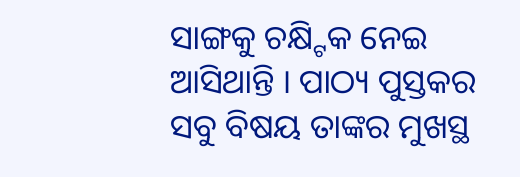ସାଙ୍ଗକୁ ଚକ୍ଷ୍ଟିକ ନେଇ ଆସିଥାନ୍ତି । ପାଠ୍ୟ ପୁସ୍ତକର ସବୁ ବିଷୟ ତାଙ୍କର ମୁଖସ୍ଥ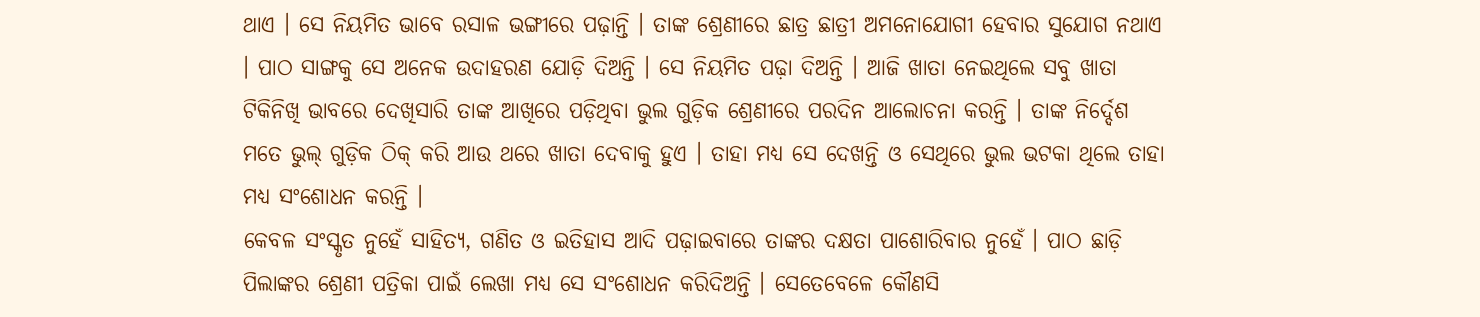ଥାଏ । ସେ ନିୟମିତ ଭାବେ ରସାଳ ଭଙ୍ଗୀରେ ପଢ଼ାନ୍ତି । ତାଙ୍କ ଶ୍ରେଣୀରେ ଛାତ୍ର ଛାତ୍ରୀ ଅମନୋଯୋଗୀ ହେବାର ସୁଯୋଗ ନଥାଏ । ପାଠ ସାଙ୍ଗକୁ ସେ ଅନେକ ଉଦାହରଣ ଯୋଡ଼ି ଦିଅନ୍ତି । ସେ ନିୟମିତ ପଢ଼ା ଦିଅନ୍ତି । ଆଜି ଖାତା ନେଇଥିଲେ ସବୁ ଖାତା ଟିକିନିଖି ଭାବରେ ଦେଖିସାରି ତାଙ୍କ ଆଖିରେ ପଡ଼ିଥିବା ଭୁଲ ଗୁଡ଼ିକ ଶ୍ରେଣୀରେ ପରଦିନ ଆଲୋଚନା କରନ୍ତି । ତାଙ୍କ ନିର୍ଦ୍ଦେଶ ମତେ ଭୁଲ୍ ଗୁଡ଼ିକ ଠିକ୍ କରି ଆଉ ଥରେ ଖାତା ଦେବାକୁ ହୁଏ । ତାହା ମଧ୍ୟ ସେ ଦେଖନ୍ତି ଓ ସେଥିରେ ଭୁଲ ଭଟକା ଥିଲେ ତାହା ମଧ୍ୟ ସଂଶୋଧନ କରନ୍ତି ।
କେବଳ ସଂସ୍କୃତ ନୁହେଁ ସାହିତ୍ୟ, ଗଣିତ ଓ ଇତିହାସ ଆଦି ପଢ଼ାଇବାରେ ତାଙ୍କର ଦକ୍ଷତା ପାଶୋରିବାର ନୁହେଁ । ପାଠ ଛାଡ଼ି ପିଲାଙ୍କର ଶ୍ରେଣୀ ପତ୍ରିକା ପାଇଁ ଲେଖା ମଧ୍ୟ ସେ ସଂଶୋଧନ କରିଦିଅନ୍ତି । ସେତେବେଳେ କୌଣସି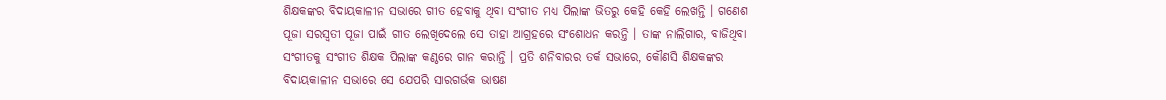ଶିକ୍ଷକଙ୍କର ବିଦାୟକାଳୀନ ସଭାରେ ଗୀତ ହେବାକୁ ଥିବା ସଂଗୀତ ମଧ୍ୟ ପିଲାଙ୍କ ଭିତରୁ କେହି କେହି ଲେଖନ୍ତି । ଗଣେଶ ପୂଜା ସରସ୍ୱତୀ ପୂଜା ପାଇଁ ଗୀତ ଲେଖିଦେଲେ ସେ ତାହା ଆଗ୍ରହରେ ସଂଶୋଧନ କରନ୍ତି । ତାଙ୍କ ନାଲିଗାର, ବାଜିଥିବା ସଂଗୀତକୁ ସଂଗୀତ ଶିକ୍ଷକ ପିଲାଙ୍କ କଣ୍ଠରେ ଗାନ କରାନ୍ତି । ପ୍ରତି ଶନିବାରର ତର୍କ ସଭାରେ, କୌଣସି ଶିକ୍ଷକଙ୍କର ବିଦାୟକାଳୀନ ସଭାରେ ସେ ଯେପରି ସାରଗର୍ଭକ ଭାଷଣ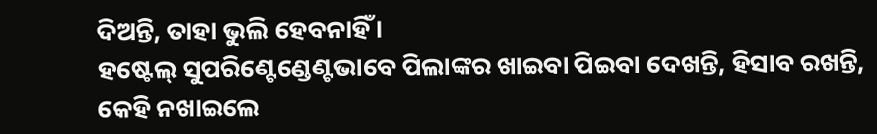ଦିଅନ୍ତି, ତାହା ଭୁଲି ହେବନାହିଁ ।
ହଷ୍ଟେଲ୍ ସୁପରିଣ୍ଟେଣ୍ଡେଣ୍ଟଭାବେ ପିଲାଙ୍କର ଖାଇବା ପିଇବା ଦେଖନ୍ତି, ହିସାବ ରଖନ୍ତି, କେହି ନଖାଇଲେ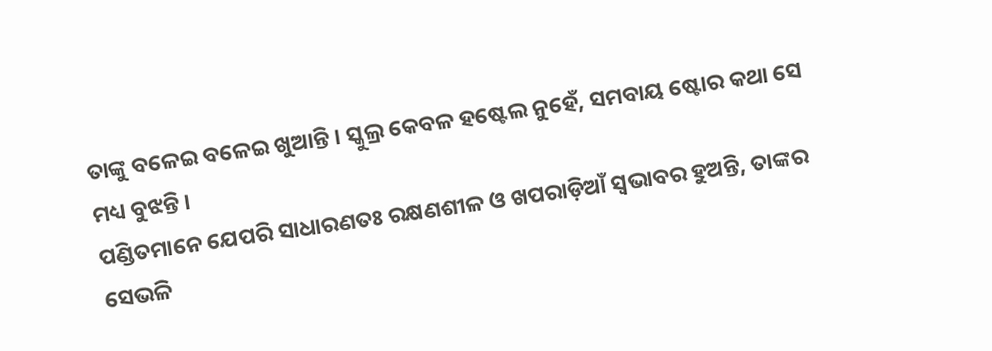ତାଙ୍କୁ ବଳେଇ ବଳେଇ ଖୁଆନ୍ତି । ସ୍କୁଲ୍ର କେବଳ ହଷ୍ଟେଲ ନୁହେଁ, ସମବାୟ ଷ୍ଟୋର କଥା ସେ ମଧ୍ୟ ବୁଝନ୍ତି ।
ପଣ୍ଡିତମାନେ ଯେପରି ସାଧାରଣତଃ ରକ୍ଷଣଶୀଳ ଓ ଖପରାଡ଼ିଆଁ ସ୍ୱଭାବର ହୁଅନ୍ତି, ତାଙ୍କର ସେଭଳି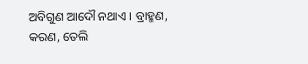ଅବିଗୁଣ ଆଦୌ ନଥାଏ । ବ୍ରାହ୍ମଣ, କରଣ, ତେଲି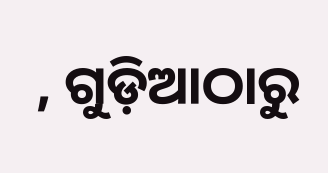, ଗୁଡ଼ିଆଠାରୁ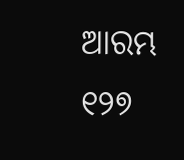ଆରମ୍ଭ
୧୨୭